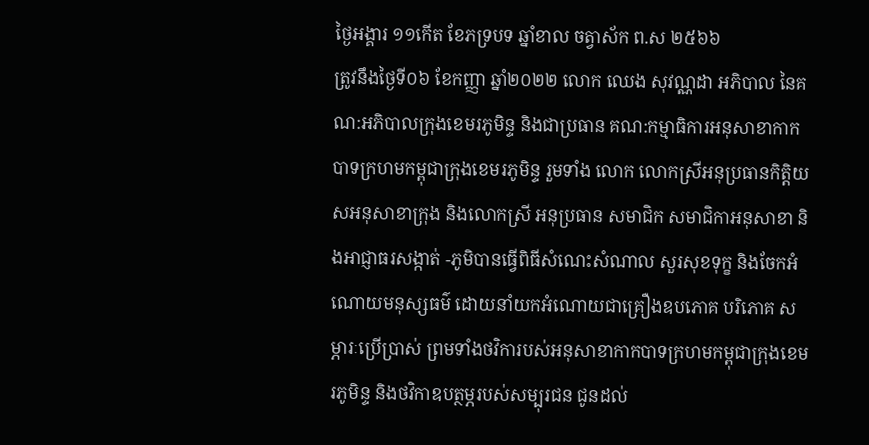ថ្ងៃអង្គារ ១១កើត ខែភទ្របទ ឆ្នាំខាល ចត្វាស័ក ព.ស ២៥៦៦
ត្រូវនឹងថ្ងៃទី០៦ ខែកញ្ញា ឆ្នាំ២០២២ លោក ឈេង សុវណ្ណដា អភិបាល នៃគណ:អភិបាលក្រុងខេមរភូមិន្ទ និងជាប្រធាន គណ:កម្មាធិការអនុសាខាកាកបាទក្រហមកម្ពុជាក្រុងខេមរភូមិន្ទ រួមទាំង លោក លោកស្រីអនុប្រធានកិត្តិយសអនុសាខាក្រុង និងលោកស្រី អនុប្រធាន សមាជិក សមាជិកាអនុសាខា និងអាជ្ញាធរសង្កាត់ -ភូមិបានធ្វើពិធីសំណេះសំណាល សួរសុខទុក្ខ និងចែកអំណោយមនុស្សធម៌ ដោយនាំយកអំណោយជាគ្រឿងឧបភោគ បរិភោគ សម្ភារៈប្រើប្រាស់ ព្រមទាំងថវិការបស់អនុសាខាកាកបាទក្រហមកម្ពុជាក្រុងខេមរភូមិន្ទ និងថវិកាឧបត្ថម្ភរបស់សម្បុរជន ជូនដល់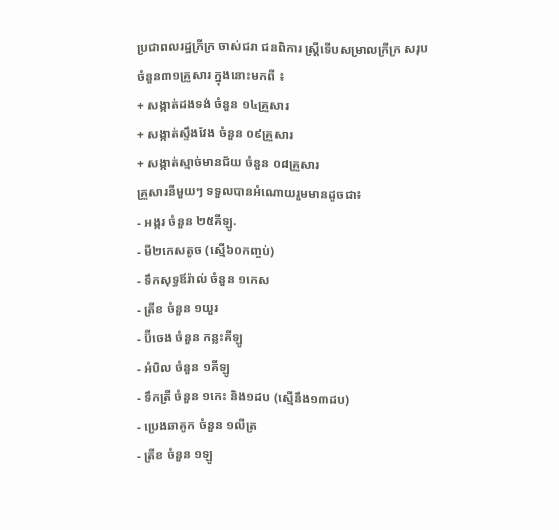ប្រជាពលរដ្ឋក្រីក្រ ចាស់ជរា ជនពិការ ស្រ្តីទើបសម្រាលក្រីក្រ សរុបចំនួន៣១គ្រួសារ ក្នុងនោះមកពី ៖
+ សង្កាត់ដងទង់ ចំនួន ១៤គ្រួសារ
+ សង្កាត់ស្ទឹងវែង ចំនួន ០៩គ្រួសារ
+ សង្កាត់ស្មាច់មានជ័យ ចំនួន ០៨គ្រួសារ
គ្រួសារនីមួយៗ ទទួលបានអំណោយរួមមានដូចជា៖
- អង្ករ ចំនួន ២៥គីឡូ.
- មី២កេសតូច (ស្មើ៦០កញ្ចប់)
- ទឹកសុទ្ធឪរ៉ាល់ ចំនួន ១កេស
- ត្រីខ ចំនួន ១យួរ
- ប៊ីចេង ចំនួន កន្លះគីឡូ
- អំបិល ចំនួន ១គីឡូ
- ទឹកត្រី ចំនួន ១កេះ និង១ដប (ស្មើនឹង១៣ដប)
- ប្រេងឆាគូក ចំនួន ១លីត្រ
- ត្រីខ ចំនួន ១ឡូ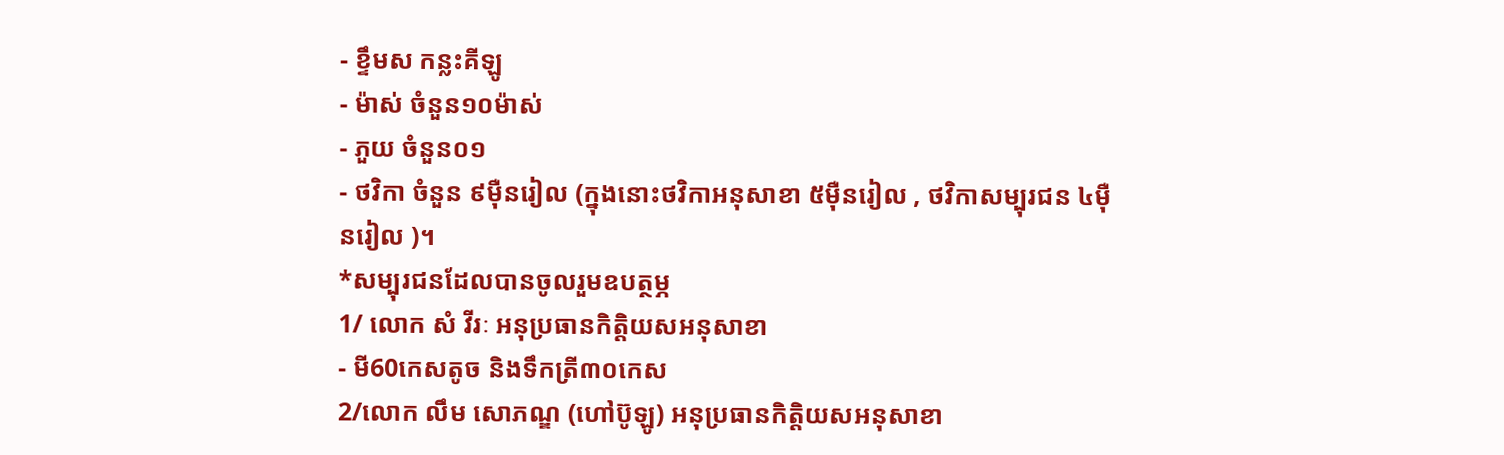- ខ្ទឹមស កន្លះគីឡូ
- ម៉ាស់ ចំនួន១០ម៉ាស់
- ភួយ ចំនួន០១
- ថវិកា ចំនួន ៩ម៉ឺនរៀល (ក្នុងនោះថវិកាអនុសាខា ៥ម៉ឺនរៀល , ថវិកាសម្បុរជន ៤មុឺនរៀល )។
*សម្បុរជនដែលបានចូលរួមឧបត្ថម្ភ
1/ លោក សំ វីរៈ អនុប្រធានកិត្តិយសអនុសាខា
- មី60កេសតូច និងទឹកត្រី៣០កេស
2/លោក លឹម សោភណ្ឌ (ហៅប៊ូឡូ) អនុប្រធានកិត្តិយសអនុសាខា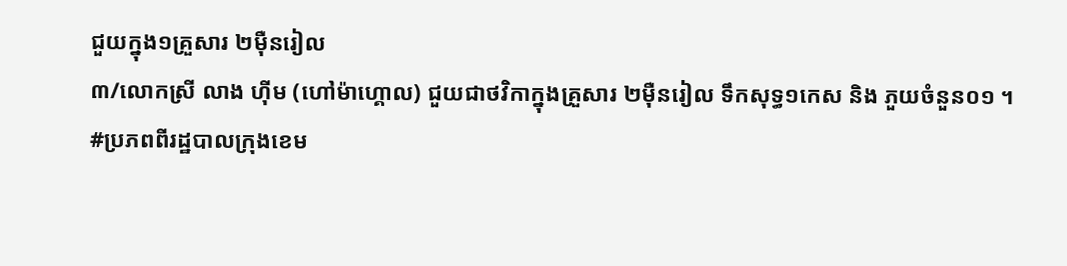ជួយក្នុង១គ្រួសារ ២ម៉ឺនរៀល
៣/លោកស្រី លាង ហ៊ីម (ហៅម៉ាហ្គោល) ជួយជាថវិកាក្នុងគ្រួសារ ២ម៉ឺនរៀល ទឹកសុទ្ធ១កេស និង ភួយចំនួន០១ ។
#ប្រភពពីរដ្ឋបាលក្រុងខេម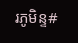រភូមិន្ទ#